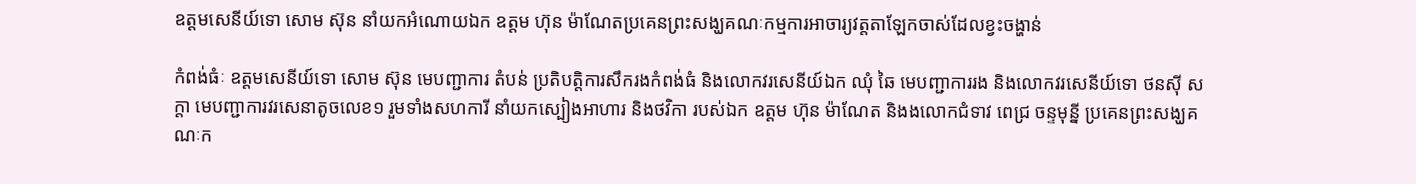ឧត្តមសេនីយ៍ទោ សោម ស៊ុន នាំយកអំណោយឯក ឧត្តម ហ៊ុន ម៉ាណែតប្រគេនព្រះសង្ឃគណៈកម្មការអាចារ្យវត្តតាឡែកចាស់ដែលខ្វះចង្ហាន់

កំពង់ធំៈ ឧត្តមសេនីយ៍ទោ សោម ស៊ុន មេបញ្ជាការ តំបន់ ប្រតិបត្តិការសឹករងកំពង់ធំ និងលោកវរសេនីយ៍ឯក ឈុំ ឆៃ មេបញ្ជាការរង និងលោកវរសេនីយ៍ទោ ថនស៊ី សក្តា មេបញ្ជាការវរសេនាតូចលេខ១ រួមទាំងសហការី នាំយកស្បៀងអាហារ និងថវិកា របស់ឯក ឧត្តម ហ៊ុន ម៉ាណែត និងងលោកជំទាវ ពេជ្រ ចន្ទមុន្នី ប្រគេនព្រះសង្ឃគណៈក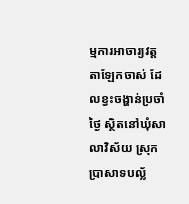ម្មការអាចារ្យវត្តតាឡែកចាស់ ដែលខ្វះចង្ហាន់ប្រចាំថ្ងៃ ស្ថិតនៅឃុំសាលាវិស័យ ស្រុក ប្រាសាទបល្ល័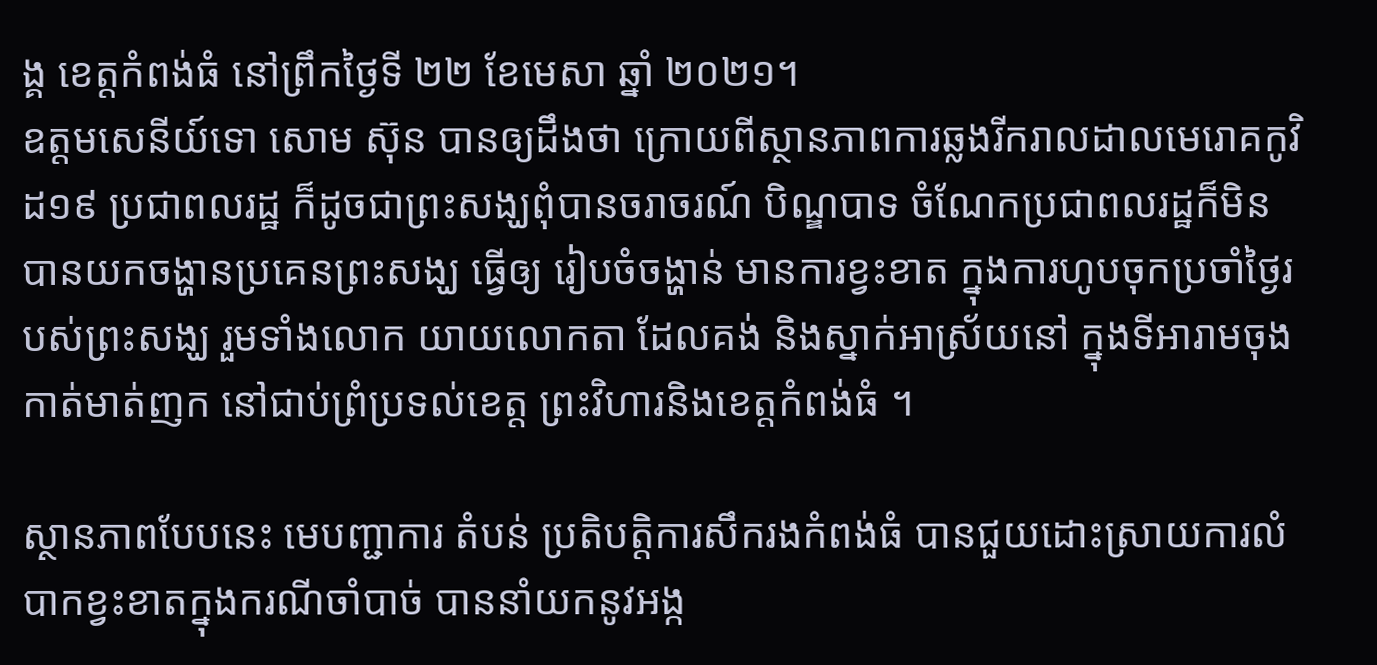ង្គ ខេត្តកំពង់ធំ នៅព្រឹកថ្ងៃទី ២២ ខែមេសា ឆ្នាំ ២០២១។
ឧត្តមសេនីយ៍ទោ សោម ស៊ុន បានឲ្យដឹងថា ក្រោយពីស្ថានភាពការឆ្លងរីករាលដាលមេរោគកូវិដ១៩ ប្រជាពលរដ្ឋ ក៏ដូចជាព្រះសង្ឃពុំបានចរាចរណ៍ បិណ្ឌបាទ ចំណែកប្រជាពលរដ្ឋក៏មិនបានយកចង្ហានប្រគេនព្រះសង្ឃ ធ្វើឲ្យ រៀបចំចង្ហាន់ មានការខ្វះខាត ក្នុងការហូបចុកប្រចាំថ្ងៃរបស់ព្រះសង្ឃ រួមទាំងលោក យាយលោកតា ដែលគង់ និងស្នាក់អាស្រ័យនៅ ក្នុងទីអារាមចុងកាត់មាត់ញក នៅជាប់ព្រំប្រទល់ខេត្ត ព្រះវិហារនិងខេត្តកំពង់ធំ ។

ស្ថានភាពបែបនេះ មេបញ្ជាការ តំបន់ ប្រតិបត្តិការសឹករងកំពង់ធំ បានជួយដោះស្រាយការលំបាកខ្វះខាតក្នុងករណីចាំបាច់ បាននាំយកនូវអង្ក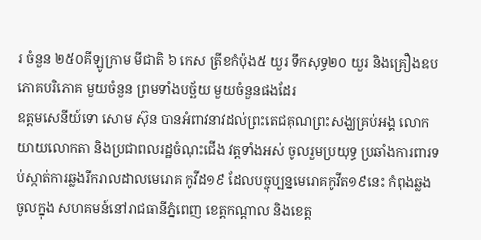រ ចំនួន ២៥០គីឡូក្រាម មីជាតិ ៦ កេស ត្រីខកំប៉ុង៥ យួរ ទឹកសុទ្ធ២០ យួរ និងគ្រឿងឧប ភោគបរិភោគ មួយចំនួន ព្រមទាំងបច្ឆ័យ មួយចំនួនផងដែរ
ឧត្តមសេនីយ៍ទោ សោម ស៊ុន បានអំពាវនាវដល់ព្រះតេជគុណព្រះសង្ឃគ្រប់អង្គ លោកយាយលោកតា និងប្រជាពលរដ្ឋចំណុះជើង វត្តទាំងអស់ ចូលរួមប្រយុទ្ធ ប្រឆាំងការពារទប់ស្កាត់ការឆ្លងរីករាលដាលមេរោគ កូវីដ១៩ ដែលបច្ចុប្បន្នមេរោគកូវីត១៩នេះ កំពុងឆ្លង ចូលក្នុង សហគមន៍នៅរាជធានីភ្នំពេញ ខេត្តកណ្ដាល និងខេត្ត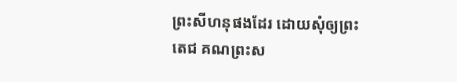ព្រះសីហនុផងដែរ ដោយសុំឲ្យព្រះតេជ គណព្រះស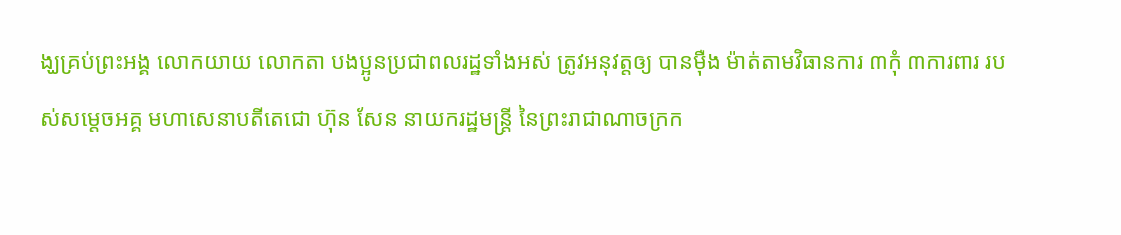ង្ឃគ្រប់ព្រះអង្គ លោកយាយ លោកតា បងប្អូនប្រជាពលរដ្ឋទាំងអស់ ត្រូវអនុវត្តឲ្យ បានម៉ឺង ម៉ាត់តាមវិធានការ ៣កុំ ៣ការពារ របស់សម្ដេចអគ្គ មហាសេនាបតីតេជោ ហ៊ុន សែន នាយករដ្ឋមន្ត្រី នៃព្រះរាជាណាចក្រក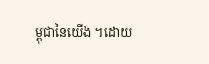ម្ពុជានៃយើង ។ដោយ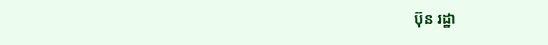ប៊ុន រដ្ឋា